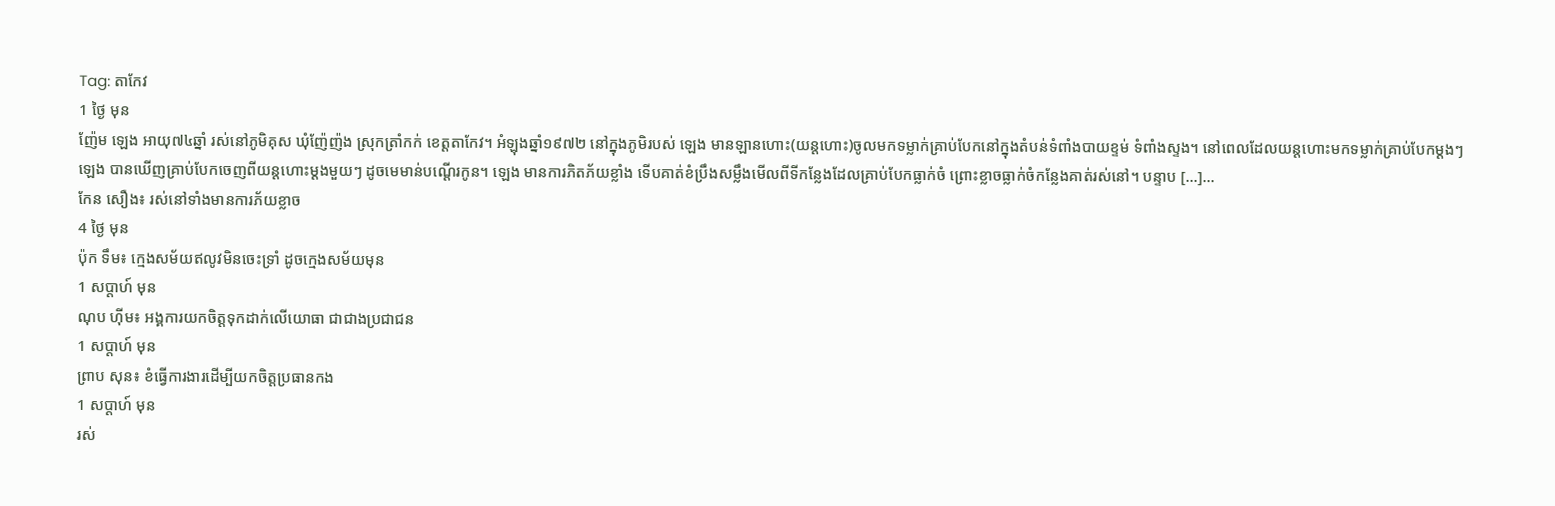Tag: តាកែវ
1 ថ្ងៃ មុន
ញ៉ែម ឡេង អាយុ៧៤ឆ្នាំ រស់នៅភូមិគុស ឃុំញ៉ែញ៉ង ស្រុកត្រាំកក់ ខេត្តតាកែវ។ អំឡុងឆ្នាំ១៩៧២ នៅក្នុងភូមិរបស់ ឡេង មានឡានហោះ(យន្តហោះ)ចូលមកទម្លាក់គ្រាប់បែកនៅក្នុងតំបន់ទំពាំងបាយខ្ទម់ ទំពាំងស្ទង។ នៅពេលដែលយន្តហោះមកទម្លាក់គ្រាប់បែកម្ដងៗ ឡេង បានឃើញគ្រាប់បែកចេញពីយន្តហោះម្ដងមួយៗ ដូចមេមាន់បណ្ដើរកូន។ ឡេង មានការភិតភ័យខ្លាំង ទើបគាត់ខំប្រឹងសម្លឹងមើលពីទីកន្លែងដែលគ្រាប់បែកធ្លាក់ចំ ព្រោះខ្លាចធ្លាក់ចំកន្លែងគាត់រស់នៅ។ បន្ទាប […]...
កែន សឿង៖ រស់នៅទាំងមានការភ័យខ្លាច
4 ថ្ងៃ មុន
ប៉ុក ទឹម៖ ក្មេងសម័យឥលូវមិនចេះទ្រាំ ដូចក្មេងសម័យមុន
1 សប្ដាហ៍ មុន
ណុប ហ៊ីម៖ អង្គការយកចិត្តទុកដាក់លើយោធា ជាជាងប្រជាជន
1 សប្ដាហ៍ មុន
ព្រាប សុន៖ ខំធ្វើការងារដើម្បីយកចិត្តប្រធានកង
1 សប្ដាហ៍ មុន
រស់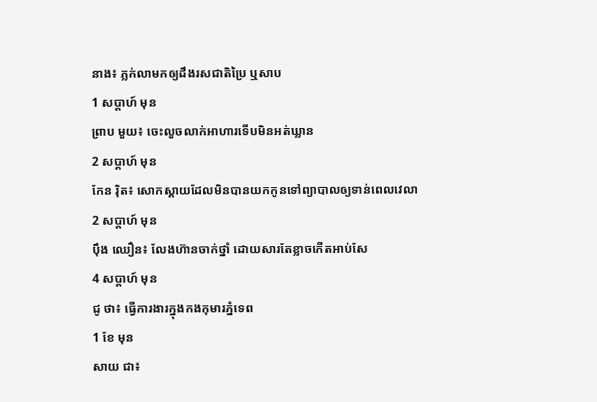នាង៖ ភ្លក់លាមកឲ្យដឹងរសជាតិប្រៃ ឬសាប
1 សប្ដាហ៍ មុន
ព្រាប មួយ៖ ចេះលួចលាក់អាហារទើបមិនអត់ឃ្លាន
2 សប្ដាហ៍ មុន
កែន រ៉ិត៖ សោកស្ដាយដែលមិនបានយកកូនទៅព្យាបាលឲ្យទាន់ពេលវេលា
2 សប្ដាហ៍ មុន
ប៉ឹង ឈឿន៖ លែងហ៊ានចាក់ថ្នាំ ដោយសារតែខ្លាចកើតអាប់សែ
4 សប្ដាហ៍ មុន
ជូ ថា៖ ធ្វើការងារក្នុងកងកុមារភ្នំទេព
1 ខែ មុន
សាយ ជា៖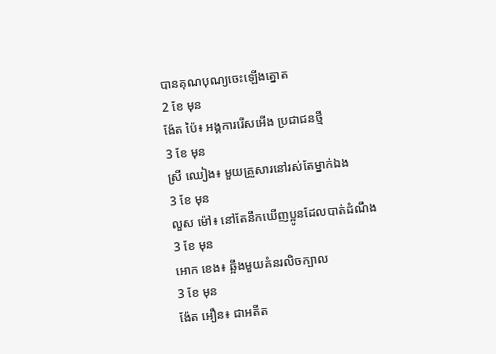បានគុណបុណ្យចេះឡើងត្នោត
2 ខែ មុន
ង៉ែត ប៉ៃ៖ អង្គការរើសអើង ប្រជាជនថ្មី
3 ខែ មុន
ស្រី ឈៀង៖ មួយគ្រួសារនៅរស់តែម្នាក់ឯង
3 ខែ មុន
លួស ម៉ៅ៖ នៅតែនឹកឃើញប្អូនដែលបាត់ដំណឹង
3 ខែ មុន
អោក ខេង៖ ឆ្អឹងមួយគំនរលិចក្បាល
3 ខែ មុន
ង៉ែត អឿន៖ ជាអតីត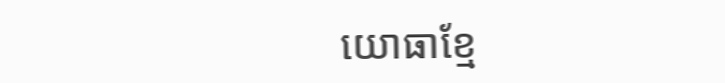យោធាខ្មែ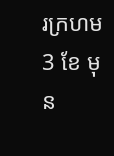រក្រហម
3 ខែ មុន